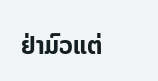ຢ່າມົວແຕ່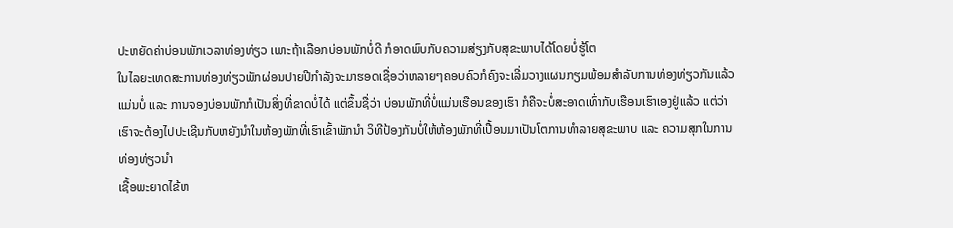ປະຫຍັດຄ່າບ່ອນພັກເວລາທ່ອງທ່ຽວ ເພາະຖ້າເລືອກບ່ອນພັກບໍ່ດີ ກໍອາດພົບກັບຄວາມສ່ຽງກັບສຸຂະພາບໄດ້ໂດຍບໍ່ຮູ້ໂຕ
ໃນໄລຍະເທດສະການທ່ອງທ່ຽວພັກຜ່ອນປາຍປີກຳລັງຈະມາຮອດເຊື່ອວ່າຫລາຍໆຄອບຄົວກໍຄົງຈະເລີ່ມວາງແຜນກຽມພ້ອມສຳລັບການທ່ອງທ່ຽວກັນແລ້ວແມ່ນບໍ່ ແລະ ການຈອງບ່ອນພັກກໍເປັນສິ່ງທີ່ຂາດບໍ່ໄດ້ ແຕ່ຂຶ້ນຊື່ວ່າ ບ່ອນພັກທີ່ບໍ່ແມ່ນເຮືອນຂອງເຮົາ ກໍຄືຈະບໍ່ສະອາດເທົ່າກັບເຮືອນເຮົາເອງຢູ່ແລ້ວ ແຕ່ວ່າເຮົາຈະຕ້ອງໄປປະເຊີນກັບຫຍັງນຳໃນຫ້ອງພັກທີ່ເຮົາເຂົ້າພັກນຳ ວິທີປ້ອງກັນບໍ່ໃຫ້ຫ້ອງພັກທີ່ເປື້ອນມາເປັນໂຕການທຳລາຍສຸຂະພາບ ແລະ ຄວາມສຸກໃນການທ່ອງທ່ຽວນໍາ
ເຊື້ອພະຍາດໄຂ້ຫ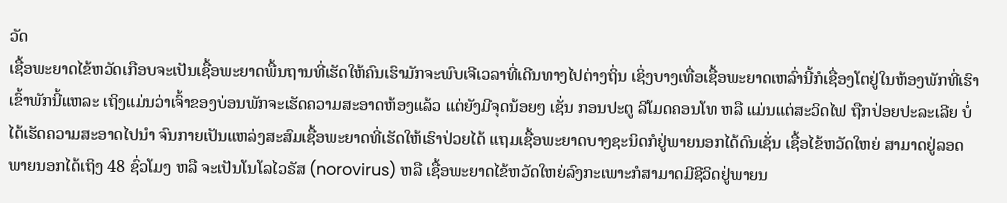ວັດ
ເຊື້ອພະຍາດໄຂ້ຫວັດເກືອບຈະເປັນເຊື້ອພະຍາດພື້ນຖານທີ່ເຮັດໃຫ້ຄົນເຮົາມັກຈະພົບເຈີເວລາທີ່ເດີນທາງໄປຕ່າງຖິ່ນ ເຊິ່ງບາງເທື່ອເຊື້ອພະຍາດເຫລົ່ານີ້ກໍເຊື່ອງໂຕຢູ່ໃນຫ້ອງພັກທີ່ເຮົາເຂົ້າພັກນີ້ແຫລະ ເຖິງແມ່ນວ່າເຈົ້າຂອງບ່ອນພັກຈະເຮັດຄວາມສະອາດຫ້ອງແລ້ວ ແຕ່ຍັງມີຈຸດນ້ອຍໆ ເຊັ່ນ ກອນປະຕູ ລີໂມດຄອນໂທ ຫລື ແມ່ນແຕ່ສະວິດໄຟ ຖືກປ່ອຍປະລະເລີຍ ບໍ່ໄດ້ເຮັດຄວາມສະອາດໄປນໍາ ຈົນກາຍເປັນແຫລ່ງສະສົມເຊື້ອພະຍາດທີ່ເຮັດໃຫ້ເຮົາປ່ວຍໄດ້ ແຖມເຊື້ອພະຍາດບາງຊະນິດກໍຢູ່ພາຍນອກໄດ້ດົນເຊັ່ນ ເຊື້ອໄຂ້ຫວັດໃຫຍ່ ສາມາດຢູ່ລອດພາຍນອກໄດ້ເຖິງ 48 ຊົ່ວໂມງ ຫລື ຈະເປັນໂນໂລໄວຣັສ (norovirus) ຫລື ເຊື້ອພະຍາດໄຂ້ຫວັດໃຫຍ່ລົງກະເພາະກໍສາມາດມີຊີວິດຢູ່ພາຍນ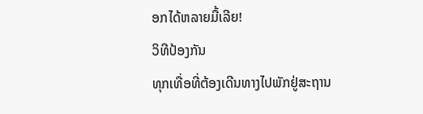ອກໄດ້ຫລາຍມື້ເລີຍ!
ວິທີປ້ອງກັນ
ທຸກເທື່ອທີ່ຕ້ອງເດີນທາງໄປພັກຢູ່ສະຖານ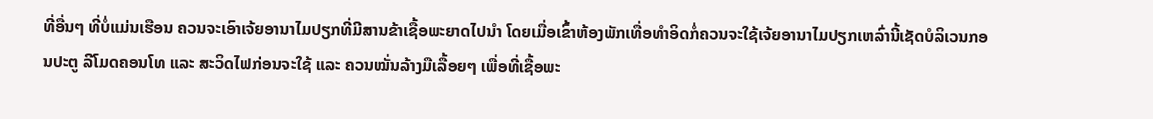ທີ່ອື່ນໆ ທີ່ບໍ່ແມ່ນເຮືອນ ຄວນຈະເອົາເຈ້ຍອານາໄມປຽກທີ່ມີສານຂ້າເຊື້ອພະຍາດໄປນໍາ ໂດຍເມື່ອເຂົ້າຫ້ອງພັກເທື່ອທໍາອິດກໍ່ຄວນຈະໃຊ້ເຈ້ຍອານາໄມປຽກເຫລົ່ານີ້ເຊັດບໍລິເວນກອນປະຕູ ລີໂມດຄອນໂທ ແລະ ສະວິດໄຟກ່ອນຈະໃຊ້ ແລະ ຄວນໝັ່ນລ້າງມືເລື້ອຍໆ ເພື່ອທີ່ເຊື້ອພະ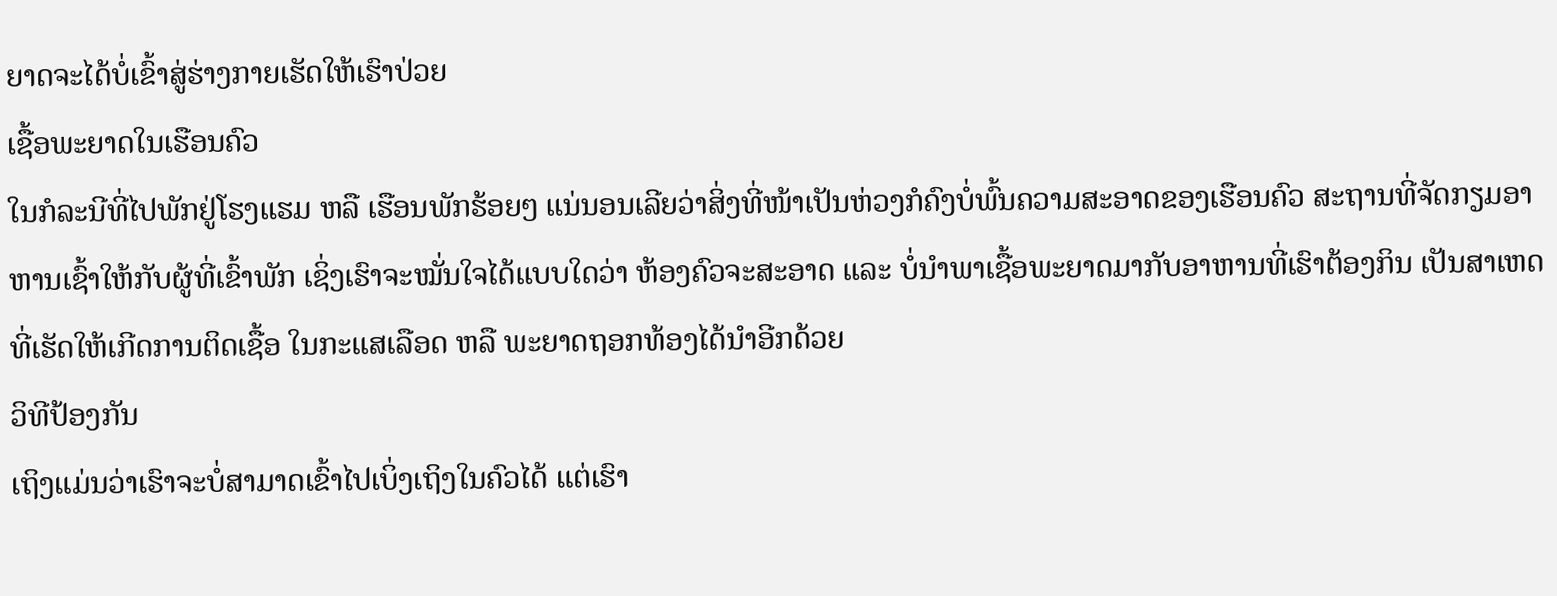ຍາດຈະໄດ້ບໍ່ເຂົ້າສູ່ຮ່າງກາຍເຮັດໃຫ້ເຮົາປ່ວຍ
ເຊື້ອພະຍາດໃນເຮືອນຄົວ
ໃນກໍລະນີທີ່ໄປພັກຢູ່ໂຮງແຮມ ຫລື ເຮືອນພັກຮ້ອຍໆ ແນ່ນອນເລີຍວ່າສິ່ງທີ່ໜ້າເປັນຫ່ວງກໍຄົງບໍ່ພົ້ນຄວາມສະອາດຂອງເຮືອນຄົວ ສະຖານທີ່ຈັດກຽມອາຫານເຊົ້າໃຫ້ກັບຜູ້ທີ່ເຂົ້າພັກ ເຊິ່ງເຮົາຈະໝັ່ນໃຈໄດ້ແບບໃດວ່າ ຫ້ອງຄົວຈະສະອາດ ແລະ ບໍ່ນຳພາເຊື້ອພະຍາດມາກັບອາຫານທີ່ເຮົາຕ້ອງກິນ ເປັນສາເຫດທີ່ເຮັດໃຫ້ເກີດການຕິດເຊື້ອ ໃນກະແສເລືອດ ຫລື ພະຍາດຖອກທ້ອງໄດ້ນໍາອີກດ້ວຍ
ວິທີປ້ອງກັນ
ເຖິງແມ່ນວ່າເຮົາຈະບໍ່ສາມາດເຂົ້າໄປເບິ່ງເຖິງໃນຄົວໄດ້ ແຕ່ເຮົາ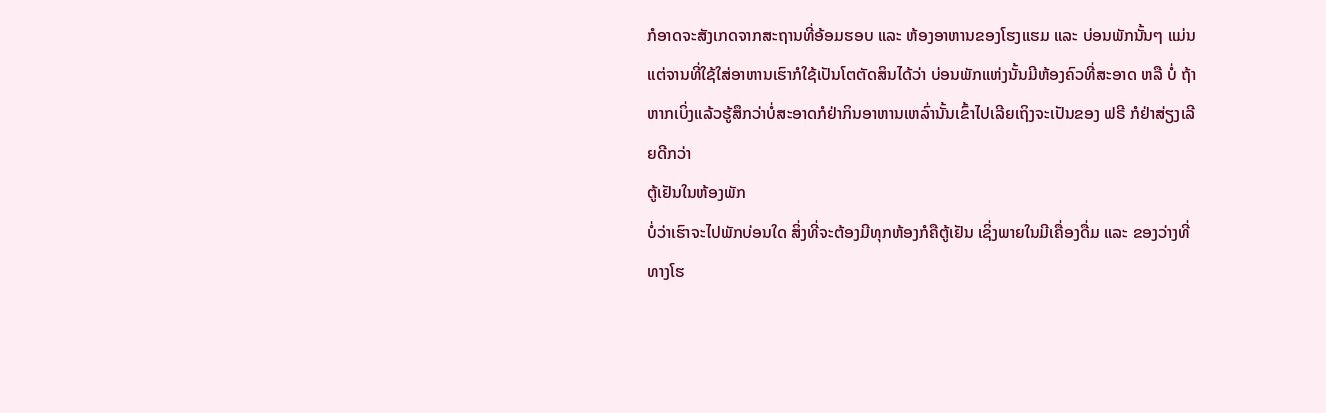ກໍອາດຈະສັງເກດຈາກສະຖານທີ່ອ້ອມຮອບ ແລະ ຫ້ອງອາຫານຂອງໂຮງແຮມ ແລະ ບ່ອນພັກນັ້ນໆ ແມ່ນແຕ່ຈານທີ່ໃຊ້ໃສ່ອາຫານເຮົາກໍໃຊ້ເປັນໂຕຕັດສິນໄດ້ວ່າ ບ່ອນພັກແຫ່ງນັ້ນມີຫ້ອງຄົວທີ່ສະອາດ ຫລື ບໍ່ ຖ້າຫາກເບິ່ງແລ້ວຮູ້ສຶກວ່າບໍ່ສະອາດກໍຢ່າກິນອາຫານເຫລົ່ານັ້ນເຂົ້າໄປເລີຍເຖິງຈະເປັນຂອງ ຟຣີ ກໍຢ່າສ່ຽງເລີຍດີກວ່າ
ຕູ້ເຢັນໃນຫ້ອງພັກ
ບໍ່ວ່າເຮົາຈະໄປພັກບ່ອນໃດ ສິ່ງທີ່ຈະຕ້ອງມີທຸກຫ້ອງກໍຄືຕູ້ເຢັນ ເຊິ່ງພາຍໃນມີເຄື່ອງດື່ມ ແລະ ຂອງວ່າງທີ່ທາງໂຮ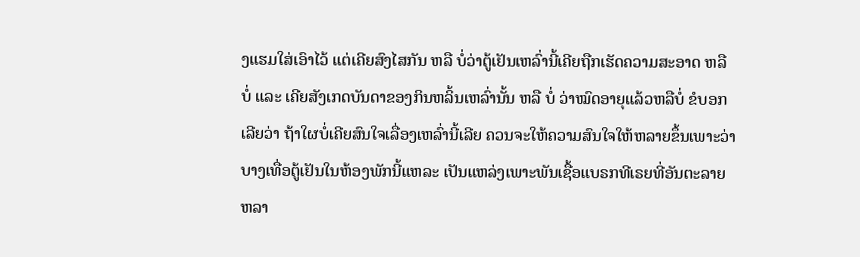ງແຮມໃສ່ເອົາໄວ້ ແຕ່ເຄີຍສົງໄສກັນ ຫລື ບໍ່ວ່າຕູ້ເຢັນເຫລົ່ານີ້ເຄີຍຖືກເຮັດຄວາມສະອາດ ຫລື ບໍ່ ແລະ ເຄີຍສັງເກດບັນດາຂອງກິນຫລິ້ນເຫລົ່ານັ້ນ ຫລື ບໍ່ ວ່າໝົດອາຍຸແລ້ວຫລືບໍ່ ຂໍບອກເລີຍວ່າ ຖ້າໃຜບໍ່ເຄີຍສົນໃຈເລື່ອງເຫລົ່ານີ້ເລີຍ ຄວນຈະໃຫ້ຄວາມສົນໃຈໃຫ້ຫລາຍຂຶ້ນເພາະວ່າບາງເທື່ອຕູ້ເຢັນໃນຫ້ອງພັກນີ້ແຫລະ ເປັນແຫລ່ງເພາະພັນເຊື້ອແບຣກທີເຣຍທີ່ອັນຕະລາຍຫລາ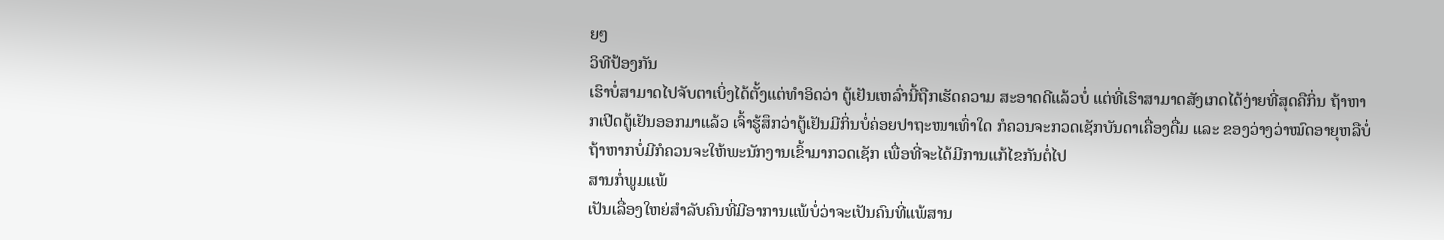ຍໆ
ວິທີປ້ອງກັນ
ເຮົາບໍ່ສາມາດໄປຈັບຕາເບິ່ງໄດ້ຕັ້ງແຕ່ທໍາອິດວ່າ ຕູ້ເຢັນເຫລົ່ານີ້ຖືກເຮັດຄວາມ ສະອາດດີແລ້ວບໍ່ ແຕ່ທີ່ເຮົາສາມາດສັງເກດໄດ້ງ່າຍທີ່ສຸດຄືກິ່ນ ຖ້າຫາກເປີດຕູ້ເຢັນອອກມາແລ້ວ ເຈົ້າຮູ້ສຶກວ່າຕູ້ເຢັນມີກິ່ນບໍ່ຄ່ອຍປາຖະໜາເທົ່າໃດ ກໍຄວນຈະກວດເຊັກບັນດາເຄື່ອງດື່ມ ແລະ ຂອງວ່າງວ່າໝົດອາຍຸຫລືບໍ່ ຖ້າຫາກບໍ່ມີກໍຄວນຈະໃຫ້ພະນັກງານເຂົ້າມາກວດເຊັກ ເພື່ອທີ່ຈະໄດ້ມີການແກ້ໄຂກັນຕໍ່ໄປ
ສານກໍ່ພູມແພ້
ເປັນເລື່ອງໃຫຍ່ສຳລັບຄົນທີ່ມີອາການແພ້ບໍ່ວ່າຈະເປັນຄົນທີ່ແພ້ສານ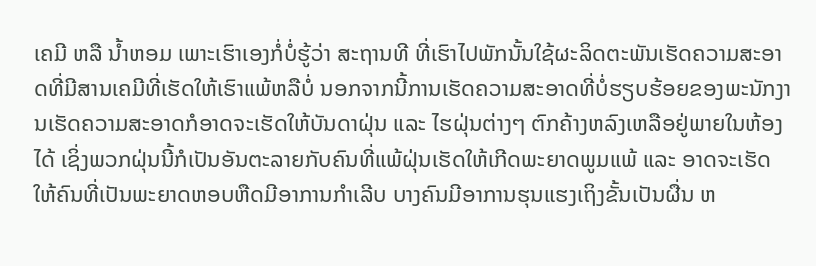ເຄມີ ຫລື ນ້ຳຫອມ ເພາະເຮົາເອງກໍ່ບໍ່ຮູ້ວ່າ ສະຖານທີ ທີ່ເຮົາໄປພັກນັ້ນໃຊ້ຜະລິດຕະພັນເຮັດຄວາມສະອາດທີ່ມີສານເຄມີທີ່ເຮັດໃຫ້ເຮົາແພ້ຫລືບໍ່ ນອກຈາກນີ້ການເຮັດຄວາມສະອາດທີ່ບໍ່ຮຽບຮ້ອຍຂອງພະນັກງານເຮັດຄວາມສະອາດກໍອາດຈະເຮັດໃຫ້ບັນດາຝຸ່ນ ແລະ ໄຮຝຸ່ນຕ່າງໆ ຕົກຄ້າງຫລົງເຫລືອຢູ່ພາຍໃນຫ້ອງໄດ້ ເຊິ່ງພວກຝຸ່ນນີ້ກໍເປັນອັນຕະລາຍກັບຄົນທີ່ແພ້ຝຸ່ນເຮັດໃຫ້ເກີດພະຍາດພູມແພ້ ແລະ ອາດຈະເຮັດໃຫ້ຄົນທີ່ເປັນພະຍາດຫອບຫືດມີອາການກຳເລີບ ບາງຄົນມີອາການຮຸນແຮງເຖິງຂັ້ນເປັນຜື່ນ ຫ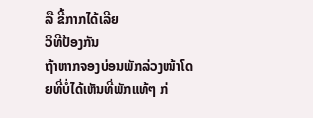ລື ຂີ້ກາກໄດ້ເລີຍ
ວິທີປ້ອງກັນ
ຖ້າຫາກຈອງບ່ອນພັກລ່ວງໜ້າໂດຍທີ່ບໍ່ໄດ້ເຫັນທີ່ພັກແທ້ໆ ກ່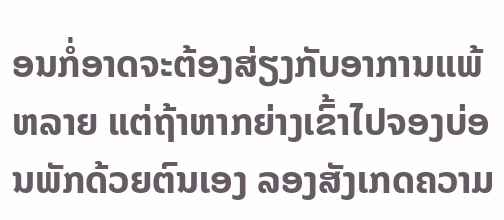ອນກໍ່ອາດຈະຕ້ອງສ່ຽງກັບອາການແພ້ຫລາຍ ແຕ່ຖ້າຫາກຍ່າງເຂົ້າໄປຈອງບ່ອນພັກດ້ວຍຕົນເອງ ລອງສັງເກດຄວາມ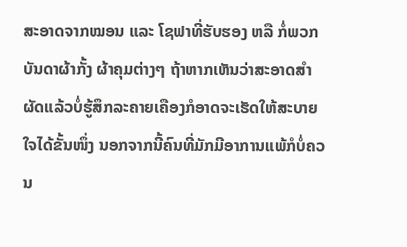ສະອາດຈາກໝອນ ແລະ ໂຊຟາທີ່ຮັບຮອງ ຫລື ກໍ່ພວກບັນດາຜ້າກັ້ງ ຜ້າຄຸມຕ່າງໆ ຖ້າຫາກເຫັນວ່າສະອາດສຳຜັດແລ້ວບໍ່ຮູ້ສຶກລະຄາຍເຄືອງກໍອາດຈະເຮັດໃຫ້ສະບາຍໃຈໄດ້ຂັ້ນໜຶ່ງ ນອກຈາກນີ້ຄົນທີ່ມັກມີອາການແພ້ກໍບໍ່ຄວນ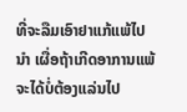ທີ່ຈະລືມເອົາຢາແກ້ແພ້ໄປນໍາ ເຜື່ອຖ້າເກີດອາການແພ້ຈະໄດ້ບໍ່ຕ້ອງແລ່ນໄປ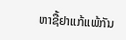ຫາຊື້ຢາແກ້ແພ້ກັນ